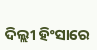ଦିଲ୍ଲୀ ହିଂସାରେ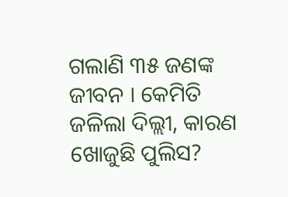ଗଲାଣି ୩୫ ଜଣଙ୍କ ଜୀବନ । କେମିତି ଜଳିଲା ଦିଲ୍ଲୀ, କାରଣ ଖୋଜୁଛି ପୁଲିସ?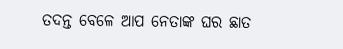ତଦନ୍ତ ବେଳେ ଆପ ନେତାଙ୍କ ଘର ଛାତ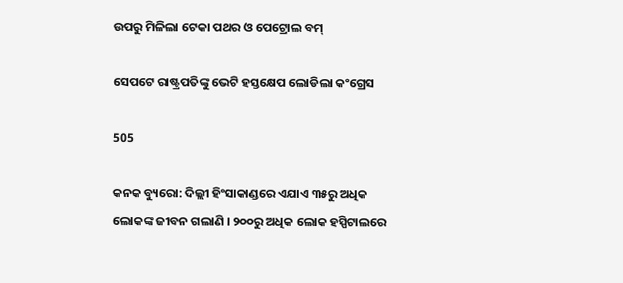ଉପରୁ ମିଳିଲା ଟେକା ପଥର ଓ ପେଟ୍ରୋଲ ବମ୍

ସେପଟେ ରାଷ୍ଟ୍ରପତିଙ୍କୁ ଭେଟି ହସ୍ତକ୍ଷେପ ଲୋଡିଲା କଂଗ୍ରେସ

505

କନକ ବ୍ୟୁରୋ: ଦିଲ୍ଲୀ ହିଂସାକାଣ୍ଡରେ ଏଯାଏ ୩୫ରୁ ଅଧିକ ଲୋକଙ୍କ ଜୀବନ ଗଲାଣି । ୨୦୦ରୁ ଅଧିକ ଲୋକ ହସ୍ପିଟାଲରେ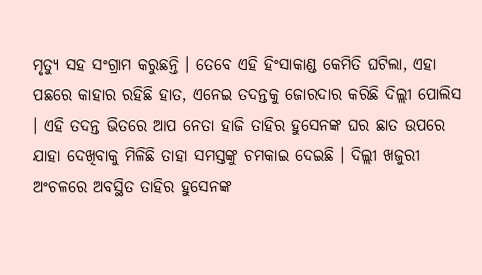ମୃତ୍ୟୁ ସହ ସଂଗ୍ରାମ କରୁଛନ୍ତି । ତେବେ ଏହି ହିଂସାକାଣ୍ଡ କେମିତି ଘଟିଲା, ଏହା ପଛରେ କାହାର ରହିଛି ହାତ, ଏନେଇ ତଦନ୍ତକୁ ଜୋରଦାର କରିଛି ଦିଲ୍ଲୀ ପୋଲିସ । ଏହି ତଦନ୍ତ ଭିତରେ ଆପ ନେତା ହାଜି ତାହିର ହୁସେନଙ୍କ ଘର ଛାତ ଉପରେ ଯାହା ଦେଖିବାକୁ ମିଳିଛି ତାହା ସମସ୍ତଙ୍କୁ ଚମକାଇ ଦେଇଛି । ଦିଲ୍ଲୀ ଖଜୁରୀ ଅଂଚଳରେ ଅବସ୍ଥିତ ତାହିର ହୁସେନଙ୍କ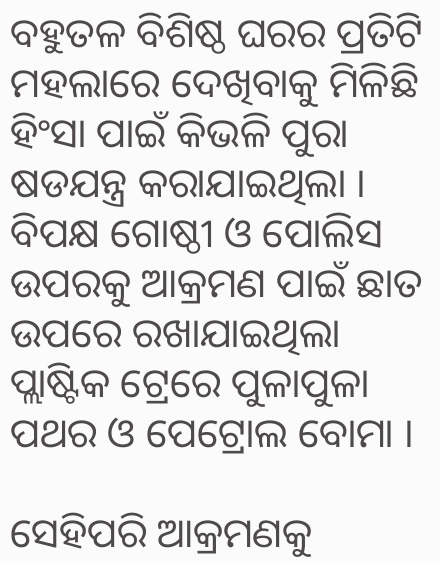ବହୁତଳ ବିଶିଷ୍ଠ ଘରର ପ୍ରତିଟି ମହଲାରେ ଦେଖିବାକୁ ମିଳିଛି ହିଂସା ପାଇଁ କିଭଳି ପୁରା ଷଡଯନ୍ତ୍ର କରାଯାଇଥିଲା । ବିପକ୍ଷ ଗୋଷ୍ଠୀ ଓ ପୋଲିସ ଉପରକୁ ଆକ୍ରମଣ ପାଇଁ ଛାତ ଉପରେ ରଖାଯାଇଥିଲା ପ୍ଲାଷ୍ଟିକ ଟ୍ରେରେ ପୁଳାପୁଳା ପଥର ଓ ପେଟ୍ରୋଲ ବୋମା ।

ସେହିପରି ଆକ୍ରମଣକୁ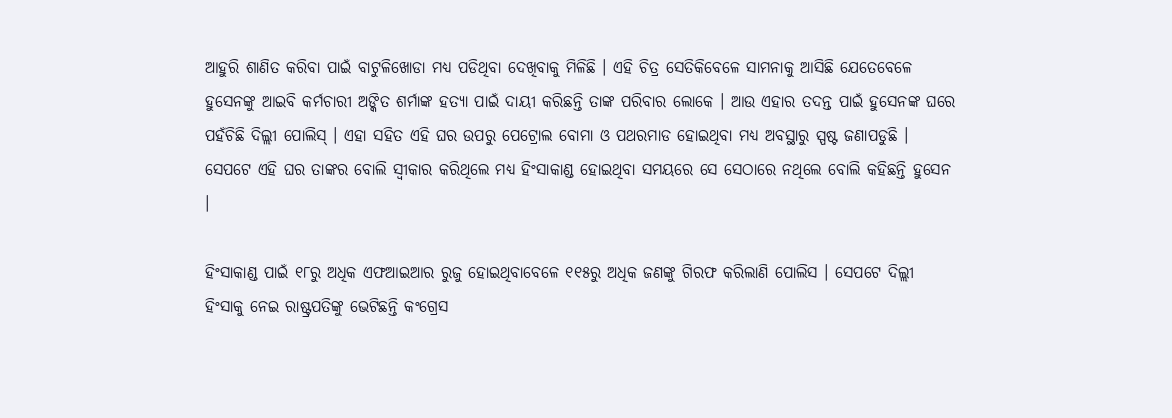ଆହୁରି ଶାଣିତ କରିବା ପାଇଁ ବାଟୁଳିଖୋଡା ମଧ୍ୟ ପଡିଥିବା ଦେଖିବାକୁ ମିଳିଛି । ଏହି ଚିତ୍ର ସେତିକିବେଳେ ସାମନାକୁ ଆସିଛି ଯେତେବେଳେ ହୁସେନଙ୍କୁ ଆଇବି କର୍ମଚାରୀ ଅଙ୍କିତ ଶର୍ମାଙ୍କ ହତ୍ୟା ପାଇଁ ଦାୟୀ କରିଛନ୍ତି ତାଙ୍କ ପରିବାର ଲୋକେ । ଆଉ ଏହାର ତଦନ୍ତ ପାଇଁ ହୁସେନଙ୍କ ଘରେ ପହଁଚିଛି ଦିଲ୍ଲୀ ପୋଲିସ୍ । ଏହା ସହିତ ଏହି ଘର ଉପରୁ ପେଟ୍ରୋଲ ବୋମା ଓ ପଥରମାଡ ହୋଇଥିବା ମଧ୍ୟ ଅବସ୍ଥାରୁ ସ୍ପଷ୍ଟ ଜଣାପଡୁଛି । ସେପଟେ ଏହି ଘର ତାଙ୍କର ବୋଲି ସ୍ୱୀକାର କରିଥିଲେ ମଧ୍ୟ ହିଂସାକାଣ୍ଡ ହୋଇଥିବା ସମୟରେ ସେ ସେଠାରେ ନଥିଲେ ବୋଲି କହିଛନ୍ତି ହୁସେନ ।

ହିଂସାକାଣ୍ଡ ପାଇଁ ୧୮ରୁ ଅଧିକ ଏଫଆଇଆର ରୁଜୁ ହୋଇଥିବାବେଳେ ୧୧୫ରୁ ଅଧିକ ଜଣଙ୍କୁ ଗିରଫ କରିଲାଣି ପୋଲିସ । ସେପଟେ ଦିଲ୍ଲୀ ହିଂସାକୁ ନେଇ ରାଷ୍ଟ୍ରପତିଙ୍କୁ ଭେଟିଛନ୍ତି କଂଗ୍ରେସ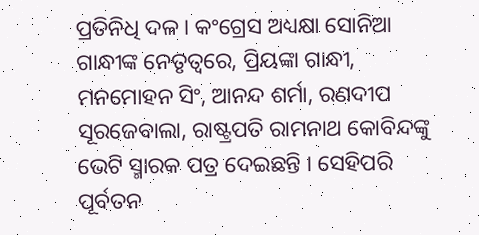ପ୍ରତିନିଧି ଦଳ । କଂଗ୍ରେସ ଅଧ୍ୟକ୍ଷା ସୋନିଆ ଗାନ୍ଧୀଙ୍କ ନେତୃତ୍ୱରେ, ପ୍ରିୟଙ୍କା ଗାନ୍ଧୀ, ମନମୋହନ ସିଂ, ଆନନ୍ଦ ଶର୍ମା, ରଣଦୀପ ସୂରଜେବାଲା, ରାଷ୍ଟ୍ରପତି ରାମନାଥ କୋବିନ୍ଦଙ୍କୁ ଭେଟି ସ୍ମାରକ ପତ୍ର ଦେଇଛନ୍ତି । ସେହିପରି ପୂର୍ବତନ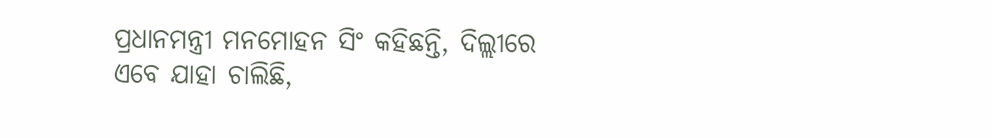ପ୍ରଧାନମନ୍ତ୍ରୀ ମନମୋହନ ସିଂ କହିଛନ୍ତି, ଦିଲ୍ଲୀରେ ଏବେ ଯାହା ଚାଲିଛି,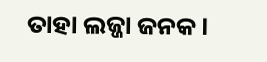ତାହା ଲଜ୍ଜା ଜନକ ।